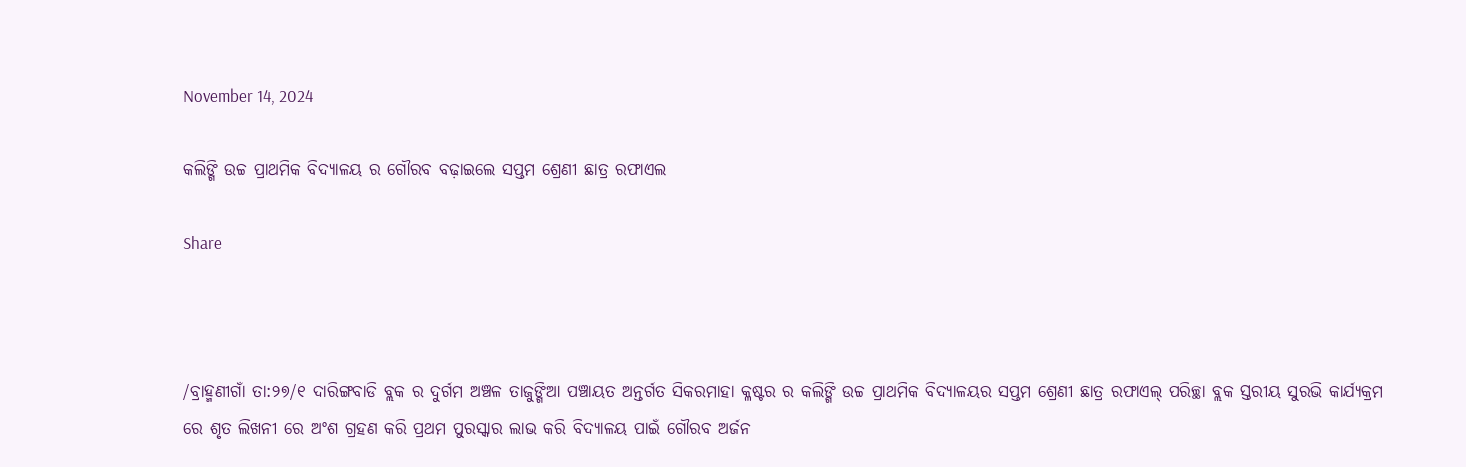November 14, 2024

କଲିଙ୍ଗି ଉଚ୍ଚ ପ୍ରାଥମିକ ବିଦ୍ୟାଳୟ ର ଗୌରବ ବଢ଼ାଇଲେ ସପ୍ତମ ଶ୍ରେଣୀ ଛାତ୍ର ରଫାଏଲ

Share



/ବ୍ରାହ୍ମଣୀଗାଁ ତା:୨୭/୧ ଦାରିଙ୍ଗବାଡି ବ୍ଲକ ର ଦୁର୍ଗମ ଅଞ୍ଚଳ ତାଜୁଙ୍ଗିଆ ପଞ୍ଚାୟତ ଅନ୍ତର୍ଗତ ସିକରମାହା କ୍ଳଷ୍ଟର ର କଲିଙ୍ଗି ଉଚ୍ଚ ପ୍ରାଥମିକ ବିଦ୍ୟାଳୟର ସପ୍ତମ ଶ୍ରେଣୀ ଛାତ୍ର ରଫାଏଲ୍ ପରିଚ୍ଛା ବ୍ଲକ ସ୍ତରୀୟ ସୁରଭି କାର୍ଯ୍ୟକ୍ରମ ରେ ଶୃତ ଲିଖନୀ ରେ ଅଂଶ ଗ୍ରହଣ କରି ପ୍ରଥମ ପୁରସ୍କାର ଲାଭ କରି ବିଦ୍ୟାଳୟ ପାଇଁ ଗୌରବ ଅର୍ଜନ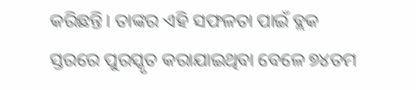କରିଛନ୍ତି। ତାଙ୍କର ଏହି ସଫଳତା ପାଇଁ ବ୍ଲକ ସ୍ତରରେ ପୁରସ୍କୃତ କରାଯାଇଥିବା ବେଳେ ୭୪ତମ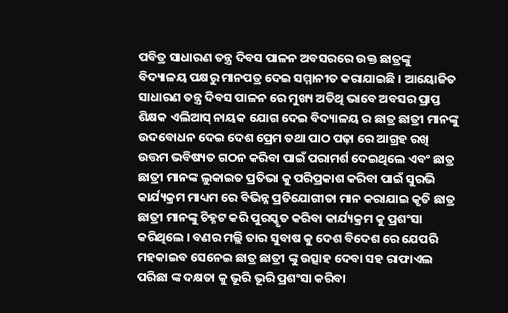ପବିତ୍ର ସାଧାରଣ ତନ୍ତ୍ର ଦିବସ ପାଳନ ଅବସରରେ ଉକ୍ତ ଛାତ୍ରଙ୍କୁ ବିଦ୍ୟାଳୟ ପକ୍ଷରୁ ମାନପତ୍ର ଦେଇ ସମ୍ମାନୀତ କରାଯାଇଛି । ଆୟୋଜିତ ସାଧାରଣ ତନ୍ତ୍ର ଦିବସ ପାଳନ ରେ ମୁଖ୍ୟ ଅତିଥି ଭାବେ ଅବସର ପ୍ରାପ୍ତ ଶିକ୍ଷକ ଏଲିଆସ୍ ନାୟକ ଯୋଗ ଦେଇ ବିଦ୍ୟାଳୟ ର ଛାତ୍ର ଛାତ୍ରୀ ମାନଙ୍କୁ ଉଦବୋଧନ ଦେଇ ଦେଶ ପ୍ରେମ ତଥା ପାଠ ପଢ଼ା ରେ ଆଗ୍ରହ ରଖି ଉତ୍ତମ ଭବିଷ୍ୟତ ଗଠନ କରିବା ପାଇଁ ପରାମର୍ଶ ଦେଇଥିଲେ ଏବଂ ଛାତ୍ର ଛାତ୍ରୀ ମାନଙ୍କ ଲୁକାଇତ ପ୍ରତିଭା କୁ ପରିପ୍ରକାଶ କରିବା ପାଇଁ ସୁରଭି କାର୍ଯ୍ୟକ୍ରମ ମାଧ୍ୟମ ରେ ବିଭିନ୍ନ ପ୍ରତିଯୋଗୀତା ମାନ କରାଯାଇ କୃତି ଛାତ୍ର ଛାତ୍ରୀ ମାନଙ୍କୁ ଚିହ୍ନଟ କରି ପୁରସ୍କୃତ କରିବା କାର୍ଯ୍ୟକ୍ରମ କୁ ପ୍ରଶଂସା କରିଥିଲେ । ବଣର ମଲ୍ଲି ତାର ସୁବାଷ କୁ ଦେଶ ବିଦେଶ ରେ ଯେପରି ମହକାଇବ ସେନେଇ ଛାତ୍ର ଛାତ୍ରୀ ଙ୍କୁ ଉତ୍ସାହ ଦେବା ସହ ରାଫାଏଲ ପରିଛା ଙ୍କ ଦକ୍ଷତା କୁ ଭୂରି ଭୂରି ପ୍ରଶଂସା କରିବା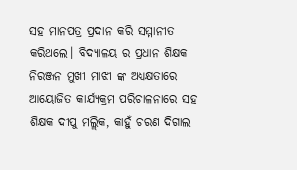ସହ ମାନପତ୍ର ପ୍ରଦାନ କରି ସମ୍ମାନୀତ କରିଥଲେ। ବିଦ୍ୟାଳୟ ର ପ୍ରଧାନ ଶିକ୍ଷକ ନିରଞ୍ଜନ ମୁଖୀ ମାଝୀ ଙ୍କ ଅଧ୍ୟକ୍ଷତାରେ ଆୟୋଜିତ କାର୍ଯ୍ୟକ୍ରମ ପରିଚାଳନାରେ ସହ ଶିକ୍ଷକ ଦୀପୁ ମଲ୍ଲିକ, କାହୁଁ ଚରଣ ଦିଗାଲ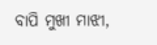ବାପି ମୁଖୀ ମାଝୀ,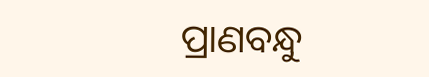ପ୍ରାଣବନ୍ଧୁ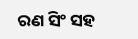ରଣ ସିଂ ସହ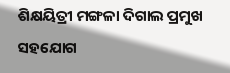ଶିକ୍ଷୟିତ୍ରୀ ମଙ୍ଗଳା ଦିଗାଲ ପ୍ରମୁଖ ସହଯୋଗ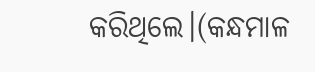କରିଥିଲେ।(କନ୍ଧମାଳ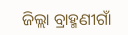ଜିଲ୍ଲା ବ୍ରାହ୍ମଣୀଗାଁ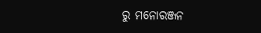ରୁ ମନୋରଞ୍ଜନ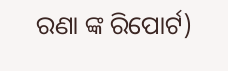ରଣା ଙ୍କ ରିପୋର୍ଟ)